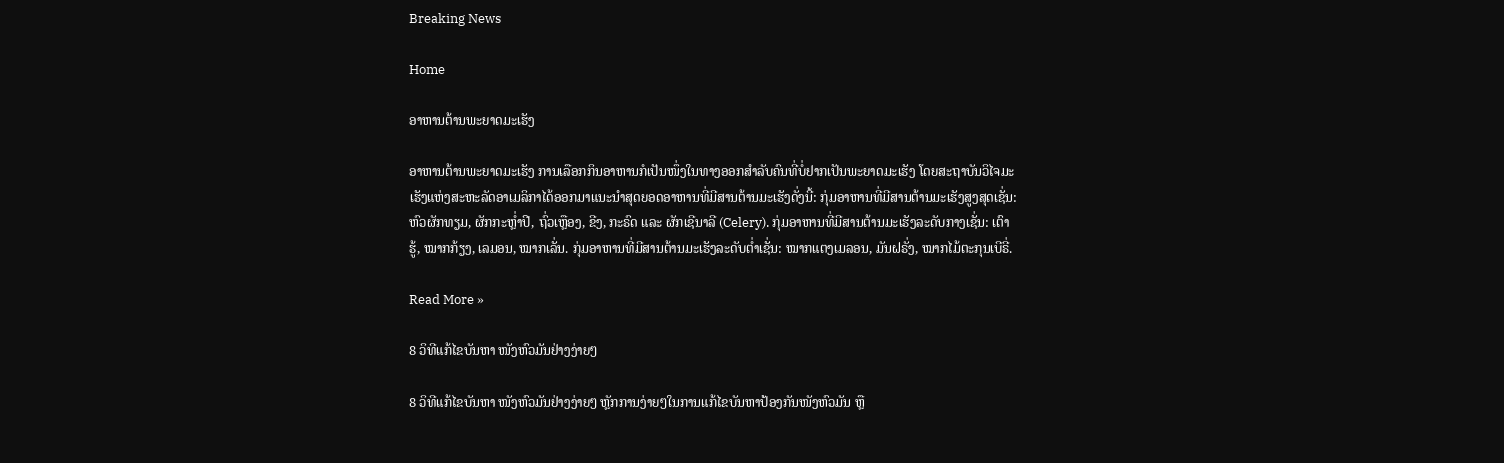Breaking News

Home

ອາຫານຕ້ານພະຍາດມະເຮັງ

ອາຫານຕ້ານພະຍາດມະເຮັງ ການເລືອກກິນອາຫານກໍເປັນໜຶ່ງໃນທາງອອກສໍາລັບຄົນທີ່ບໍ່ຢາກເປັນພະຍາດມະເຮັງ ໂດຍສະຖາບັນວິໄຈມະເຮັງແຫ່ງສະຫະລັດອາເມລິກາໄດ້ອອກມາແນະນໍາສຸດຍອດອາຫານທີ່ມີສານຕ້ານມະເຮັງດັ່ງນີ້: ກຸ່ມອາຫານທີ່ມີສານຕ້ານມະເຮັງສູງສຸດເຊັ່ນ: ຫົວຜັກທຽມ, ຜັກກະຫຼໍ່າປີ, ຖົ່ວເຫຼືອງ, ຂີງ, ກະຣົດ ແລະ ຜັກເຊີນາລີ (Celery). ກຸ່ມອາຫານທີ່ມີສານຕ້ານມະເຮັງລະດັບກາງເຊັ່ນ: ເຕົາຮູ້, ໝາກກ້ຽງ, ເລມອນ, ໝາກເລັ່ນ. ກຸ່ມອາຫານທີ່ມີສານຕ້ານມະເຮັງລະດັບຕໍ່າເຊັ່ນ: ໝາກແຕງເມລອນ, ມັນຝຣັ່ງ, ໝາກໄມ້ຕະກຸນເບີຣີ່.

Read More »

8 ວິທີແກ້ໄຂບັນຫາ ໜັງຫົວມັນຢ່າງງ່າຍໆ

8 ວິທີແກ້ໄຂບັນຫາ ໜັງຫົວມັນຢ່າງງ່າຍໆ ຫຼັກການງ່າຍໆໃນການແກ້ໄຂບັນຫາປ້ອງກັນໜັງຫົວມັນ ຫຼື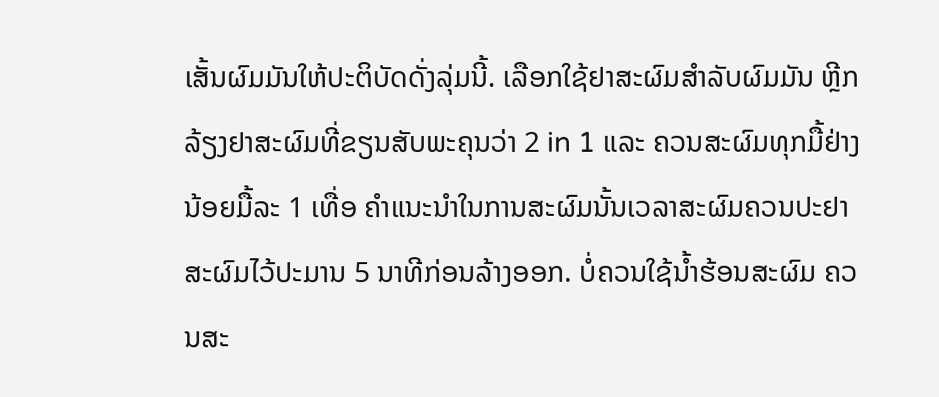ເສັ້ນຜົມມັນໃຫ້ປະຕິບັດດັ່ງລຸ່ມນີ້. ເລືອກໃຊ້ຢາສະຜົມສໍາລັບຜົມມັນ ຫຼີກລ້ຽງຢາສະຜົມທີ່ຂຽນສັບພະຄຸນວ່າ 2 in 1 ແລະ ຄວນສະຜົມທຸກມື້ຢ່າງນ້ອຍມື້ລະ 1 ເທື່ອ ຄໍາແນະນໍາໃນການສະຜົມນັ້ນເວລາສະຜົມຄວນປະຢາສະຜົມໄວ້ປະມານ 5 ນາທີກ່ອນລ້າງອອກ. ບໍ່ຄວນໃຊ້ນໍ້າຮ້ອນສະຜົມ ຄວນສະ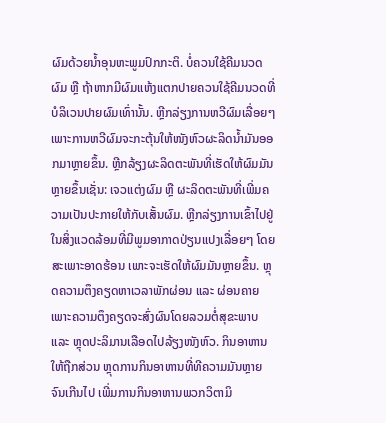ຜົມດ້ວຍນໍ້າອຸນຫະພູມປົກກະຕິ. ບໍ່ຄວນໃຊ້ຄີມນວດຜົມ ຫຼື ຖ້າຫາກມີຜົມແຫ້ງແຕກປາຍຄວນໃຊ້ຄີມນວດທີ່ບໍລິເວນປາຍຜົມເທົ່ານັ້ນ. ຫຼີກລ່ຽງການຫວີຜົມເລື່ອຍໆ ເພາະການຫວີຜົມຈະກະຕຸ້ນໃຫ້ໜັງຫົວຜະລິດນໍ້າມັນອອກມາຫຼາຍຂຶ້ນ. ຫຼີກລ້ຽງຜະລິດຕະພັນທີ່ເຮັດໃຫ້ຜົມມັນຫຼາຍຂຶ້ນເຊັ່ນ: ເຈວແຕ່ງຜົມ ຫຼື ຜະລິດຕະພັນທີ່ເພີ່ມຄວາມເປັນປະກາຍໃຫ້ກັບເສັ້ນຜົມ. ຫຼີກລ່ຽງການເຂົ້າໄປຢູ່ໃນສິ່ງແວດລ້ອມທີ່ມີພູມອາກາດປ່ຽນແປງເລື່ອຍໆ ໂດຍສະເພາະອາດຮ້ອນ ເພາະຈະເຮັດໃຫ້ຜົມມັນຫຼາຍຂຶ້ນ. ຫຼຸດຄວາມຕຶງຄຽດຫາເວລາພັກຜ່ອນ ແລະ ຜ່ອນຄາຍ ເພາະຄວາມຕຶງຄຽດຈະສົ່ງຜົນໂດຍລວມຕໍ່ສຸຂະພາບ ແລະ ຫຼຸດປະລິມານເລືອດໄປລ້ຽງໜັງຫົວ. ກິນອາຫານໃຫ້ຖືກສ່ວນ ຫຼຸດການກິນອາຫານທີ່ທີຄວາມມັນຫຼາຍຈົນເກີນໄປ ເພີ່ມການກິນອາຫານພວກວິຕາມິ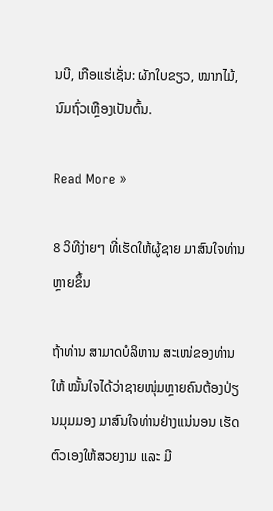ນບີ, ເກືອແຮ່ເຊັ່ນ: ຜັກໃບຂຽວ, ໝາກໄມ້, ນົມຖົ່ວເຫຼືອງເປັນຕົ້ນ.

Read More »

8 ວິທີງ່າຍໆ ທີ່ເຮັດໃຫ້ຜູ້ຊາຍ ມາສົນໃຈທ່ານຫຼາຍຂຶ້ນ

ຖ້າທ່ານ ສາມາດບໍລິຫານ ສະເໜ່ຂອງທ່ານໃຫ້ ໝັ້ນໃຈໄດ້ວ່າຊາຍໜຸ່ມຫຼາຍຄົນຕ້ອງປ່ຽນມຸມມອງ ມາສົນໃຈທ່ານຢ່າງແນ່ນອນ ເຮັດຕົວເອງໃຫ້ສວຍງາມ ແລະ ມີ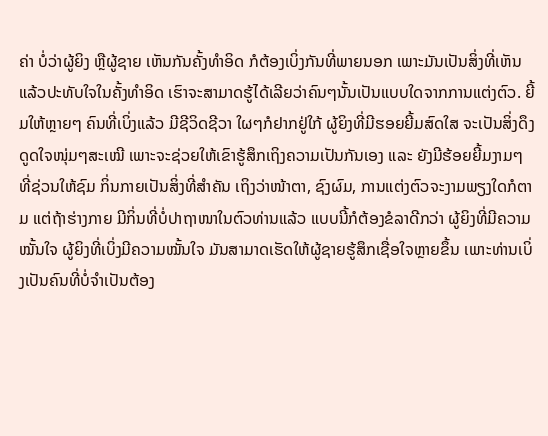ຄ່າ ບໍ່ວ່າຜູ້ຍິງ ຫຼືຜູ້ຊາຍ ເຫັນກັນຄັ້ງທຳອິດ ກໍຕ້ອງເບິ່ງກັນທີ່ພາຍນອກ ເພາະມັນເປັນສິ່ງທີ່ເຫັນແລ້ວປະທັບໃຈໃນຄັ້ງທຳອິດ ເຮົາຈະສາມາດຮູ້ໄດ້ເລີຍວ່າຄົນໆນັ້ນເປັນແບບໃດຈາກການແຕ່ງຕົວ. ຍີ້ມໃຫ້ຫຼາຍໆ ຄົນທີ່ເບິ່ງແລ້ວ ມີຊີວິດຊີວາ ໃຜໆກໍຢາກຢູ່ໃກ້ ຜູ້ຍິງທີ່ມີຮອຍຍີ້ມສົດໃສ ຈະເປັນສິ່ງດຶງດູດໃຈໜຸ່ມໆສະເໝີ ເພາະຈະຊ່ວຍໃຫ້ເຂົາຮູ້ສຶກເຖິງຄວາມເປັນກັນເອງ ແລະ ຍັງມີຮ້ອຍຍີ້ມງາມໆ ທີ່ຊ່ວນໃຫ້ຊົມ ກິ່ນກາຍເປັນສິ່ງທີ່ສໍາຄັນ ເຖິງວ່າໜ້າຕາ, ຊົງຜົມ, ການແຕ່ງຕົວຈະງາມພຽງໃດກໍຕາມ ແຕ່ຖ້າຮ່າງກາຍ ມີກິ່ນທີ່ບໍ່ປາຖາໜາໃນຕົວທ່ານແລ້ວ ແບບນີ້ກໍຕ້ອງຂໍລາດີກວ່າ ຜູ້ຍິງທີ່ມີຄວາມໝັ້ນໃຈ ຜູ້ຍິງທີ່ເບິ່ງມີຄວາມໝັ້ນໃຈ ມັນສາມາດເຮັດໃຫ້ຜູ້ຊາຍຮູ້ສຶກເຊື່ອໃຈຫຼາຍຂຶ້ນ ເພາະທ່ານເບິ່ງເປັນຄົນທີ່ບໍ່ຈໍາເປັນຕ້ອງ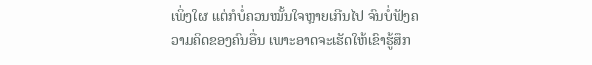ເພິ່ງໃຜ ແຕ່ກໍບໍ່ຄວນໝັ້ນໃຈຫຼາຍເກີນໄປ ຈົນບໍ່ຟັງຄວາມຄິດຂອງຄົນອື່ນ ເພາະອາດຈະເຮັດໃຫ້ເຂົາຮູ້ສຶກ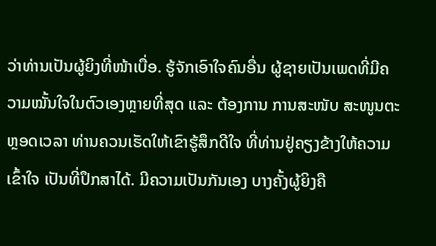ວ່າທ່ານເປັນຜູ້ຍິງທີ່ໜ້າເບື່ອ. ຮູ້ຈັກເອົາໃຈຄົນອື່ນ ຜູ້ຊາຍເປັນເພດທີ່ມີຄວາມໝັ້ນໃຈໃນຕົວເອງຫຼາຍທີ່ສຸດ ແລະ ຕ້ອງການ ການສະໜັບ ສະໜູນຕະຫຼອດເວລາ ທ່ານຄວນເຮັດໃຫ້ເຂົາຮູ້ສຶກດີໃຈ ທີ່ທ່ານຢູ່ຄຽງຂ້າງໃຫ້ຄວາມເຂົ້າໃຈ ເປັນທີ່ປຶກສາໄດ້. ມີຄວາມເປັນກັນເອງ ບາງຄັ້ງຜູ້ຍິງຄື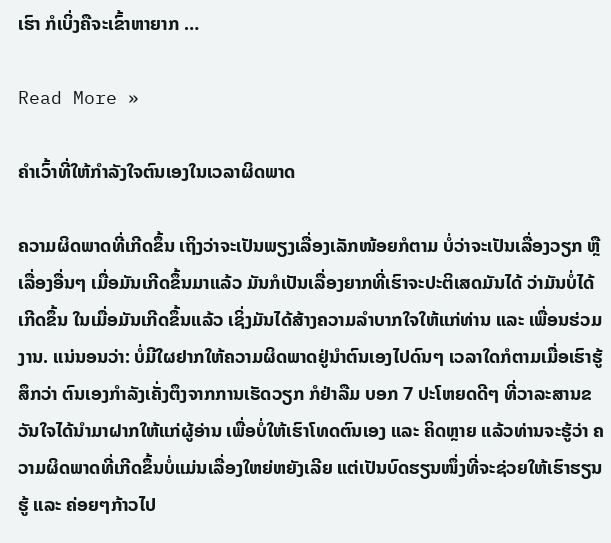ເຮົາ ກໍເບິ່ງຄືຈະເຂົ້າຫາຍາກ …

Read More »

ຄຳເວົ້າທີ່ໃຫ້ກຳລັງໃຈຕົນເອງໃນເວລາຜິດພາດ

ຄວາມຜິດພາດທີ່ເກີດຂຶ້ນ ເຖິງວ່າຈະເປັນພຽງເລື່ອງເລັກໜ້ອຍກໍຕາມ ບໍ່ວ່າຈະເປັນເລື່ອງວຽກ ຫຼື ເລື່ອງອື່ນໆ ເມື່ອມັນເກີດຂຶ້ນມາແລ້ວ ມັນກໍເປັນເລື່ອງຍາກທີ່ເຮົາຈະປະຕິເສດມັນໄດ້ ວ່າມັນບໍ່ໄດ້ເກີດຂຶ້ນ ໃນເມື່ອມັນເກີດຂຶ້ນແລ້ວ ເຊິ່ງມັນໄດ້ສ້າງຄວາມລຳບາກໃຈໃຫ້ແກ່ທ່ານ ແລະ ເພື່ອນຮ່ວມງານ. ແນ່ນອນວ່າ: ບໍ່ມີໃຜຢາກໃຫ້ຄວາມຜິດພາດຢູ່ນຳຕົນເອງໄປດົນໆ ເວລາໃດກໍຕາມເມື່ອເຮົາຮູ້ສຶກວ່າ ຕົນເອງກຳລັງເຄັ່ງຕຶງຈາກການເຮັດວຽກ ກໍຢ່າລືມ ບອກ 7 ປະໂຫຍດດີໆ ທີ່ວາລະສານຂວັນໃຈໄດ້ນຳມາຝາກໃຫ້ແກ່ຜູ້ອ່ານ ເພື່ອບໍ່ໃຫ້ເຮົາໂທດຕົນເອງ ແລະ ຄິດຫຼາຍ ແລ້ວທ່ານຈະຮູ້ວ່າ ຄວາມຜິດພາດທີ່ເກີດຂຶ້ນບໍ່ແມ່ນເລື່ອງໃຫຍ່ຫຍັງເລີຍ ແຕ່ເປັນບົດຮຽນໜຶ່ງທີ່ຈະຊ່ວຍໃຫ້ເຮົາຮຽນຮູ້ ແລະ ຄ່ອຍໆກ້າວໄປ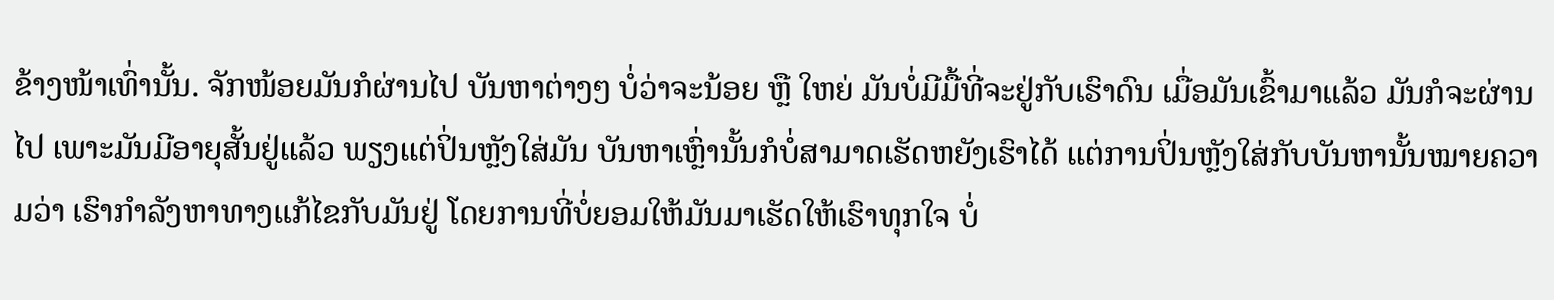ຂ້າງໜ້າເທົ່ານັ້ນ. ຈັກໜ້ອຍມັນກໍຜ່ານໄປ ບັນຫາຕ່າງໆ ບໍ່ວ່າຈະນ້ອຍ ຫຼື ໃຫຍ່ ມັນບໍ່ມີມື້ທີ່ຈະຢູ່ກັບເຮົາດົນ ເມື່ອມັນເຂົ້າມາແລ້ວ ມັນກໍຈະຜ່ານໄປ ເພາະມັນມີອາຍຸສັ້ນຢູ່ແລ້ວ ພຽງແຕ່ປິ່ນຫຼັງໃສ່ມັນ ບັນຫາເຫຼົ່ານັ້ນກໍບໍ່ສາມາດເຮັດຫຍັງເຮົາໄດ້ ແຕ່ການປິ່ນຫຼັງໃສ່ກັບບັນຫານັ້ນໝາຍຄວາມວ່າ ເຮົາກຳລັງຫາທາງແກ້ໄຂກັບມັນຢູ່ ໂດຍການທີ່ບໍ່ຍອມໃຫ້ມັນມາເຮັດໃຫ້ເຮົາທຸກໃຈ ບໍ່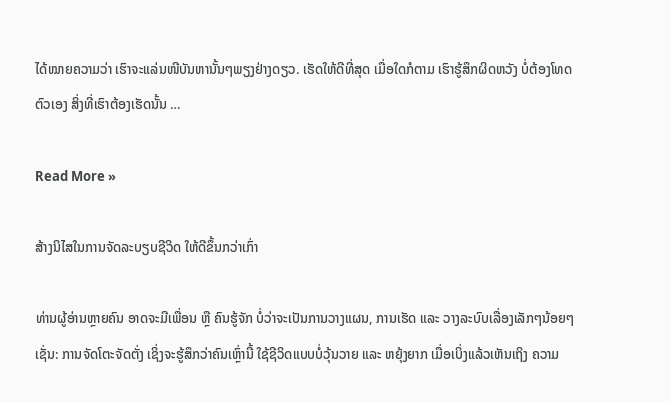ໄດ້ໝາຍຄວາມວ່າ ເຮົາຈະແລ່ນໜີບັນຫານັ້ນໆພຽງຢ່າງດຽວ. ເຮັດໃຫ້ດີທີ່ສຸດ ເມື່ອໃດກໍຕາມ ເຮົາຮູ້ສຶກຜິດຫວັງ ບໍ່ຕ້ອງໂທດຕົວເອງ ສິ່ງທີ່ເຮົາຕ້ອງເຮັດນັ້ນ …

Read More »

ສ້າງນິໄສໃນການຈັດລະບຽບຊີວິດ ໃຫ້ດີຂຶ້ນກວ່າເກົ່າ

ທ່ານຜູ້ອ່ານຫຼາຍຄົນ ອາດຈະມີເພື່ອນ ຫຼື ຄົນຮູ້ຈັກ ບໍ່ວ່າຈະເປັນການວາງແຜນ, ການເຮັດ ແລະ ວາງລະບົບເລື່ອງເລັກໆນ້ອຍໆ ເຊັ່ນ: ການຈັດໂຕະຈັດຕັ່ງ ເຊິ່ງຈະຮູ້ສຶກວ່າຄົນເຫຼົ່ານີ້ ໃຊ້ຊີວິດແບບບໍ່ວຸ້ນວາຍ ແລະ ຫຍຸ້ງຍາກ ເມື່ອເບິ່ງແລ້ວເຫັນເຖິງ ຄວາມ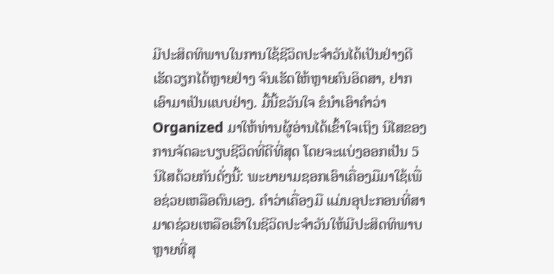ມີປະສິດທິພາບໃນການໃຊ້ຊີວິດປະຈຳວັນໄດ້ເປັນຢ່າງດີ ເຮັດວຽກໄດ້ຫຼາຍຢ່າງ ຈົນເຮັດໃຫ້ຫຼາຍຄົນອິດສາ, ຢາກເອົາມາເປັນແບບຢ່າງ. ມື້ນີ້ຂວັນໃຈ ຂໍນຳເອົາຄຳວ່າ Organized ມາໃຫ້ທ່ານຜູ້ອ່ານໄດ້ເຂົ້າໃຈເຖິງ ນິໄສຂອງການຈັດລະບຽບຊີວິດທີ່ດີທີ່ສຸດ ໂດຍຈະແບ່ງອອກເປັນ 5 ນິໄສດ້ວຍກັນດັ່ງນີ້: ພະຍາຍາມຊອກເອົາເຄື່ອງມືມາໃຊ້ເພື່ອຊ່ວຍເຫລືອຕົນເອງ. ຄຳວ່າເຄື່ອງມື ແມ່ນອຸປະກອນທີ່ສາມາດຊ່ວຍເຫລືອເຮົາໃນຊີວິດປະຈຳວັນໃຫ້ມີປະສິດທິພາບຫຼາຍທີ່ສຸ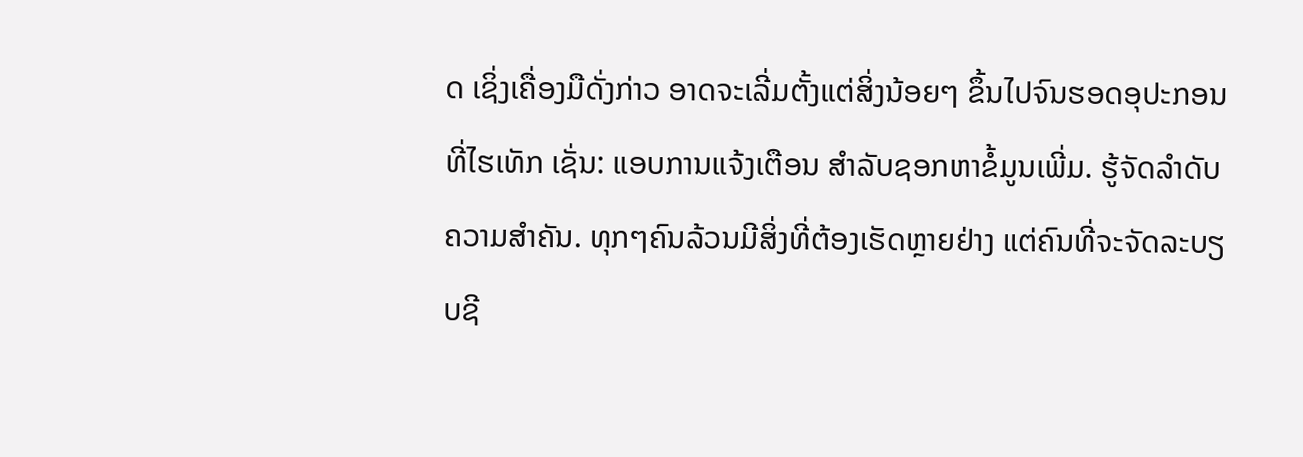ດ ເຊິ່ງເຄື່ອງມືດັ່ງກ່າວ ອາດຈະເລີ່ມຕັ້ງແຕ່ສິ່ງນ້ອຍໆ ຂຶ້ນໄປຈົນຮອດອຸປະກອນທີ່ໄຮເທັກ ເຊັ່ນ: ແອບການແຈ້ງເຕືອນ ສຳລັບຊອກຫາຂໍ້ມູນເພີ່ມ. ຮູ້ຈັດລຳດັບຄວາມສຳຄັນ. ທຸກໆຄົນລ້ວນມີສິ່ງທີ່ຕ້ອງເຮັດຫຼາຍຢ່າງ ແຕ່ຄົນທີ່ຈະຈັດລະບຽບຊີ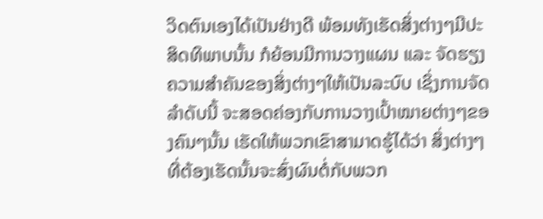ວິດຕົນເອງໄດ້ເປັນຢ່າງດີ ພ້ອມທັງເຮັດສິ່ງຕ່າງໆມີປະສິດທິພາບນັ້ນ ກໍຍ້ອນມີການວາງແຜນ ແລະ ຈັດຮຽງຄວາມສຳຄັນຂອງສິ່ງຕ່າງໆໃຫ້ເປັນລະບົບ ເຊິ່ງການຈັດລຳດັບນີ້ ຈະສອດຄ່ອງກັບການວາງເປົ້າໝາຍຕ່າງໆຂອງຄົນໆນັ້ນ ເຮັດໃຫ້ພວກເຂົາສາມາດຮູ້ໄດ້ວ່າ ສິ່ງຕ່າງໆ ທີ່ຕ້ອງເຮັດນັ້ນຈະສົ່ງຜົນຕໍ່ກັບພວກ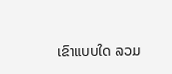ເຂົາແບບໃດ ລວມ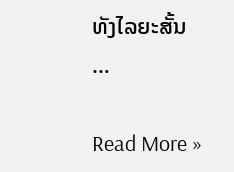ທັງໄລຍະສັ້ນ …

Read More »